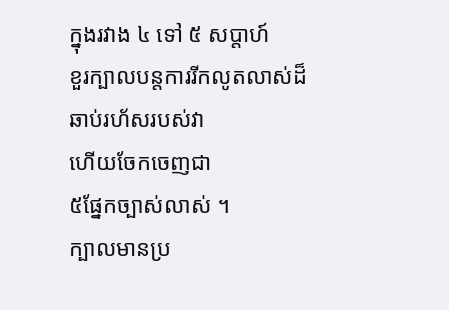ក្នុងរវាង ៤ ទៅ ៥ សប្តាហ៍
ខួរក្បាលបន្តការរីកលូតលាស់ដ៏
ឆាប់រហ័សរបស់វា
ហើយចែកចេញជា
៥ផ្នែកច្បាស់លាស់ ។
ក្បាលមានប្រ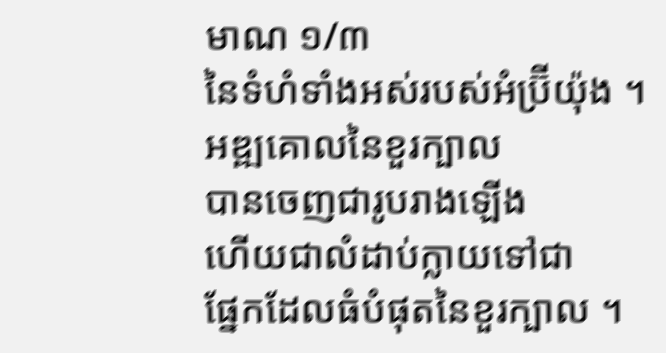មាណ ១/៣
នៃទំហំទាំងអស់របស់អំប្រ៊ីយ៉ុង ។
អឌ្ឍគោលនៃខួរក្បាល
បានចេញជារូបរាងឡើង
ហើយជាលំដាប់ក្លាយទៅជា
ផ្នែកដែលធំបំផុតនៃខួរក្បាល ។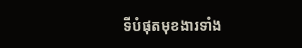ទីបំផុតមុខងារទាំង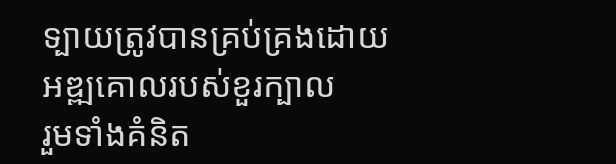ទ្បាយត្រូវបានគ្រប់គ្រងដោយ
អឌ្ឍគោលរបស់ខួរក្បាល
រួមទាំងគំនិត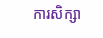ការសិក្សា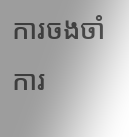ការចងចាំ ការ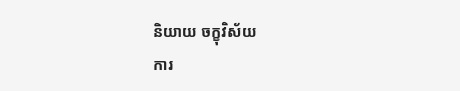និយាយ ចក្ខុវិស័យ
ការ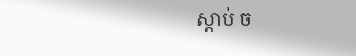ស្តាប់ ច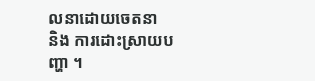លនាដោយចេតនា
និង ការដោះស្រាយបញ្ហា ។